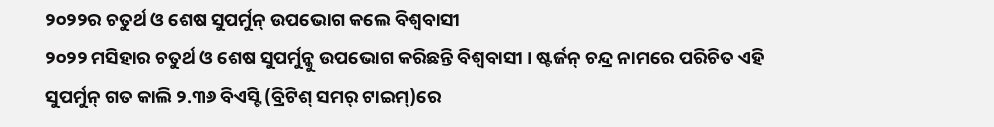୨୦୨୨ର ଚତୁର୍ଥ ଓ ଶେଷ ସୁପର୍ମୁନ୍ ଉପଭୋଗ କଲେ ବିଶ୍ୱବାସୀ
୨୦୨୨ ମସିହାର ଚତୁର୍ଥ ଓ ଶେଷ ସୁପର୍ମୁନ୍କୁ ଉପଭୋଗ କରିଛନ୍ତି ବିଶ୍ୱବାସୀ । ଷ୍ଟର୍ଜନ୍ ଚନ୍ଦ୍ର ନାମରେ ପରିଚିତ ଏହି ସୁପର୍ମୁନ୍ ଗତ କାଲି ୨.୩୬ ବିଏସ୍ଟି (ବ୍ରିଟିଶ୍ ସମର୍ ଟାଇମ୍)ରେ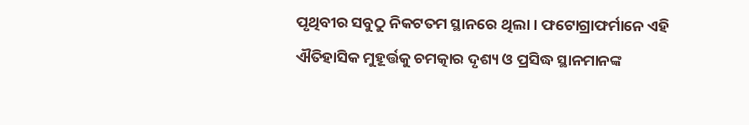ପୃଥିବୀର ସବୁଠୁ ନିକଟତମ ସ୍ଥାନରେ ଥିଲା । ଫଟୋଗ୍ରାଫର୍ମାନେ ଏହି ଐତିହାସିକ ମୁହୂର୍ତ୍ତକୁ ଚମତ୍କାର ଦୃଶ୍ୟ ଓ ପ୍ରସିଦ୍ଧ ସ୍ଥାନମାନଙ୍କ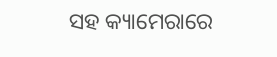ସହ କ୍ୟାମେରାରେ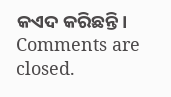କଏଦ କରିଛନ୍ତି।
Comments are closed.